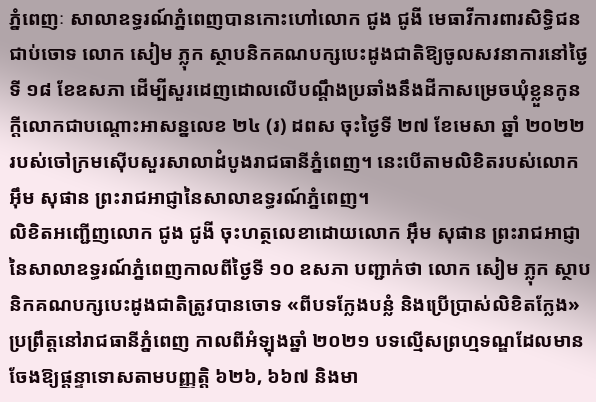ភ្នំពេញៈ សាលាឧទ្ធរណ៍ភ្នំពេញបានកោះហៅលោក ជូង ជូងី មេធាវីការពារសិទ្ធិជនជាប់ចោទ លោក សៀម ភ្លុក ស្ថាបនិកគណបក្សបេះដូងជាតិឱ្យចូលសវនាការនៅថ្ងៃទី ១៨ ខែឧសភា ដើម្បីសួរដេញដោលលើបណ្តឹងប្រឆាំងនឹងដីកាសម្រេចឃុំខ្លួនកូនក្តីលោកជាបណ្តោះអាសន្នលេខ ២៤ (រ) ដពស ចុះថ្ងៃទី ២៧ ខែមេសា ឆ្នាំ ២០២២ របស់ចៅក្រមស៊ើបសួរសាលាដំបូងរាជធានីភ្នំពេញ។ នេះបើតាមលិខិតរបស់លោក អ៊ឹម សុផាន ព្រះរាជអាជ្ញានៃសាលាឧទ្ធរណ៍ភ្នំពេញ។
លិខិតអញ្ជើញលោក ជូង ជូងី ចុះហត្ថលេខាដោយលោក អ៊ឹម សុផាន ព្រះរាជអាជ្ញានៃសាលាឧទ្ធរណ៍ភ្នំពេញកាលពីថ្ងៃទី ១០ ឧសភា បញ្ជាក់ថា លោក សៀម ភ្លុក ស្ថាបនិកគណបក្សបេះដូងជាតិត្រូវបានចោទ «ពីបទក្លែងបន្លំ និងប្រើប្រាស់លិខិតក្លែង» ប្រព្រឹត្តនៅរាជធានីភ្នំពេញ កាលពីអំឡុងឆ្នាំ ២០២១ បទល្មើសព្រហ្មទណ្ឌដែលមានចែងឱ្យផ្តន្ទាទោសតាមបញ្ញត្តិ ៦២៦, ៦៦៧ និងមា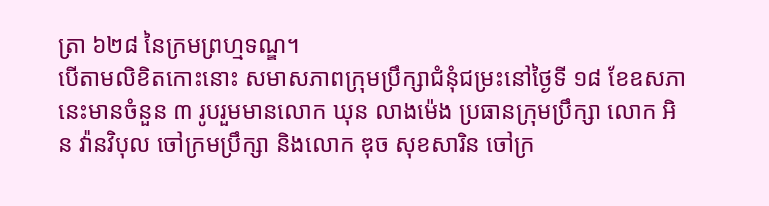ត្រា ៦២៨ នៃក្រមព្រហ្មទណ្ឌ។
បើតាមលិខិតកោះនោះ សមាសភាពក្រុមប្រឹក្សាជំនុំជម្រះនៅថ្ងៃទី ១៨ ខែឧសភានេះមានចំនួន ៣ រូបរួមមានលោក ឃុន លាងម៉េង ប្រធានក្រុមប្រឹក្សា លោក អិន វ៉ានវិបុល ចៅក្រមប្រឹក្សា និងលោក ឌុច សុខសារិន ចៅក្រ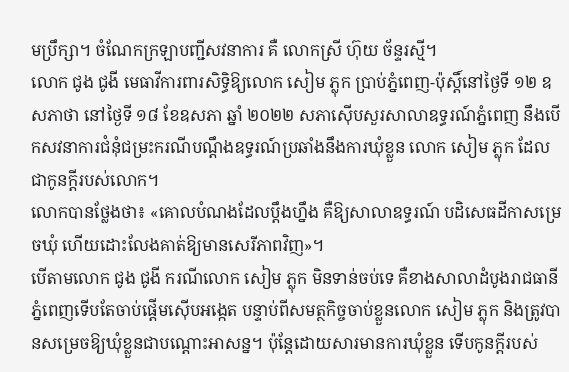មប្រឹក្សា។ ចំណែកក្រឡាបញ្ជីសវនាការ គឺ លោកស្រី ហ៊ុយ ច័ន្ទរស្មី។
លោក ជូង ជូងី មេធាវីការពារសិទ្ធិឱ្យលោក សៀម ភ្លុក ប្រាប់ភ្នំពេញ-ប៉ុស្តិ៍នៅថ្ងៃទី ១២ ឧសភាថា នៅថ្ងៃទី ១៨ ខែឧសភា ឆ្នាំ ២០២២ សភាស៊ើបសួរសាលាឧទ្ធរណ៍ភ្នំពេញ នឹងបើកសវនាការជំនុំជម្រះករណីបណ្តឹងឧទ្ធរណ៍ប្រឆាំងនឹងការឃុំខ្លួន លោក សៀម ភ្លុក ដែលជាកូនក្តីរបស់លោក។
លោកបានថ្លែងថា៖ «គោលបំណងដែលប្តឹងហ្នឹង គឺឱ្យសាលាឧទ្ធរណ៍ បដិសេធដីកាសម្រេចឃុំ ហើយដោះលែងគាត់ឱ្យមានសេរីភាពវិញ»។
បើតាមលោក ជូង ជូងី ករណីលោក សៀម ភ្លុក មិនទាន់ចប់ទេ គឺខាងសាលាដំបូងរាជធានីភ្នំពេញទើបតែចាប់ផ្តើមស៊ើបអង្កេត បន្ទាប់ពីសមត្ថកិច្ចចាប់ខ្លួនលោក សៀម ភ្លុក និងត្រូវបានសម្រេចឱ្យឃុំខ្លួនជាបណ្តោះអាសន្ន។ ប៉ុន្តែដោយសារមានការឃុំខ្លួន ទើបកូនក្តីរបស់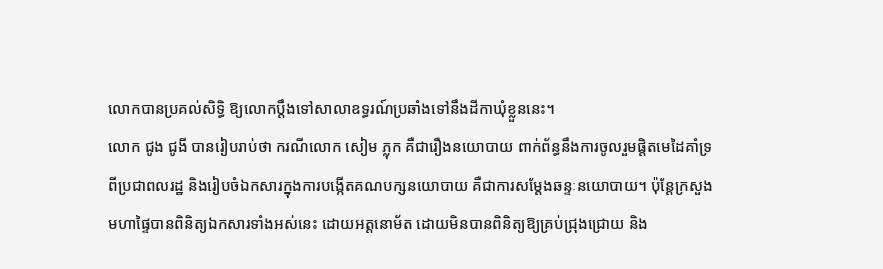លោកបានប្រគល់សិទ្ធិ ឱ្យលោកប្តឹងទៅសាលាឧទ្ធរណ៍ប្រឆាំងទៅនឹងដីកាឃុំខ្លួននេះ។
លោក ជូង ជូងី បានរៀបរាប់ថា ករណីលោក សៀម ភ្លុក គឺជារឿងនយោបាយ ពាក់ព័ន្ធនឹងការចូលរួមផ្តិតមេដៃគាំទ្រពីប្រជាពលរដ្ឋ និងរៀបចំឯកសារក្នុងការបង្កើតគណបក្សនយោបាយ គឺជាការសម្តែងឆន្ទៈនយោបាយ។ ប៉ុន្តែក្រសួងមហាផ្ទៃបានពិនិត្យឯកសារទាំងអស់នេះ ដោយអត្តនោម័ត ដោយមិនបានពិនិត្យឱ្យគ្រប់ជ្រុងជ្រោយ និង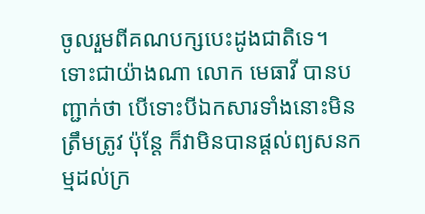ចូលរួមពីគណបក្សបេះដូងជាតិទេ។
ទោះជាយ៉ាងណា លោក មេធាវី បានបញ្ជាក់ថា បើទោះបីឯកសារទាំងនោះមិនត្រឹមត្រូវ ប៉ុន្តែ ក៏វាមិនបានផ្តល់ព្យសនកម្មដល់ក្រ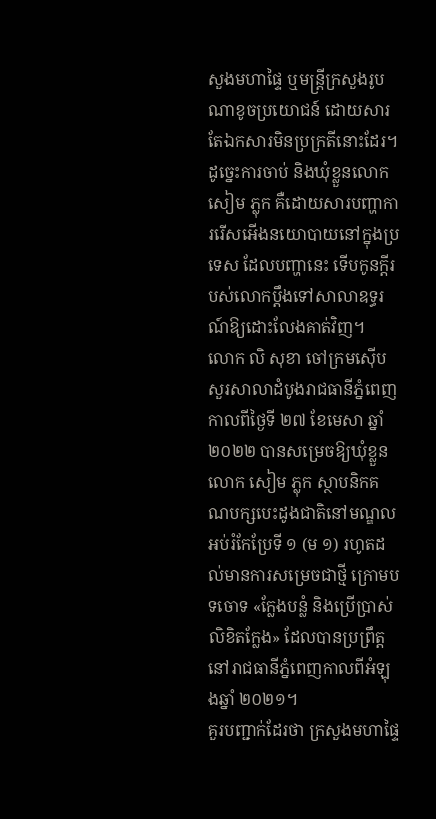សួងមហាផ្ទៃ ឬមន្ត្រីក្រសួងរូបណាខូចប្រយោជន៍ ដោយសារតែឯកសារមិនប្រក្រតីនោះដែរ។ ដូច្នេះការចាប់ និងឃុំខ្លួនលោក សៀម ភ្លុក គឺដោយសារបញ្ហាការរើសអើងនយោបាយនៅក្នុងប្រទេស ដែលបញ្ហានេះ ទើបកូនក្តីរបស់លោកប្តឹងទៅសាលាឧទ្ធរណ៍ឱ្យដោះលែងគាត់វិញ។
លោក លិ សុខា ចៅក្រមស៊ើបសួរសាលាដំបូងរាជធានីភ្នំពេញ កាលពីថ្ងៃទី ២៧ ខែមេសា ឆ្នាំ ២០២២ បានសម្រេចឱ្យឃុំខ្លួនលោក សៀម ភ្លុក ស្ថាបនិកគណបក្សបេះដូងជាតិនៅមណ្ឌលអប់រំកែប្រែទី ១ (ម ១) រហូតដល់មានការសម្រេចជាថ្មី ក្រោមបទចោទ «ក្លែងបន្លំ និងប្រើប្រាស់លិខិតក្លែង» ដែលបានប្រព្រឹត្តនៅរាជធានីភ្នំពេញកាលពីអំឡុងឆ្នាំ ២០២១។
គួរបញ្ជាក់ដែរថា ក្រសួងមហាផ្ទៃ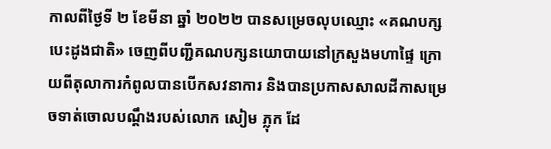កាលពីថ្ងៃទី ២ ខែមីនា ឆ្នាំ ២០២២ បានសម្រេចលុបឈ្មោះ «គណបក្សបេះដូងជាតិ» ចេញពីបញ្ជីគណបក្សនយោបាយនៅក្រសួងមហាផ្ទៃ ក្រោយពីតុលាការកំពូលបានបើកសវនាការ និងបានប្រកាសសាលដីកាសម្រេចទាត់ចោលបណ្ដឹងរបស់លោក សៀម ភ្លុក ដែ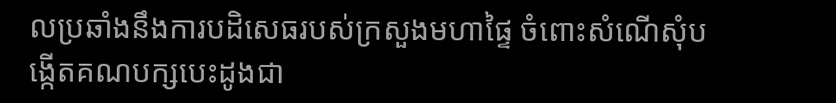លប្រឆាំងនឹងការបដិសេធរបស់ក្រសួងមហាផ្ទៃ ចំពោះសំណើសុំបង្កើតគណបក្សបេះដូងជា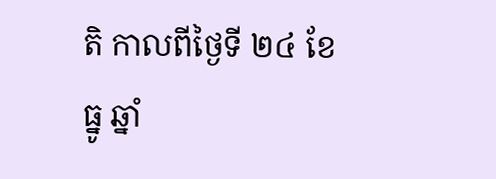តិ កាលពីថ្ងៃទី ២៤ ខែធ្នូ ឆ្នាំ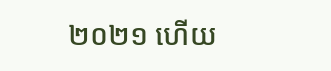២០២១ ហើយ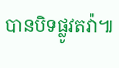បានបិទផ្លូវតវ៉ា៕